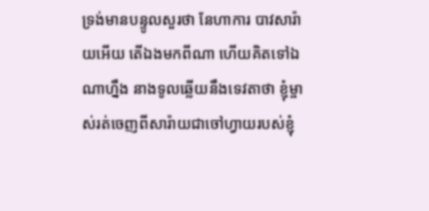ទ្រង់មានបន្ទូលសួរថា នែហាការ បាវសារ៉ាយអើយ តើឯងមកពីណា ហើយគិតទៅឯណាហ្នឹង នាងទូលឆ្លើយនឹងទេវតាថា ខ្ញុំម្ចាស់រត់ចេញពីសារ៉ាយជាចៅហ្វាយរបស់ខ្ញុំ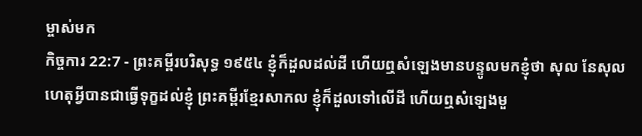ម្ចាស់មក
កិច្ចការ 22:7 - ព្រះគម្ពីរបរិសុទ្ធ ១៩៥៤ ខ្ញុំក៏ដួលដល់ដី ហើយឮសំឡេងមានបន្ទូលមកខ្ញុំថា សុល នែសុល ហេតុអ្វីបានជាធ្វើទុក្ខដល់ខ្ញុំ ព្រះគម្ពីរខ្មែរសាកល ខ្ញុំក៏ដួលទៅលើដី ហើយឮសំឡេងមួ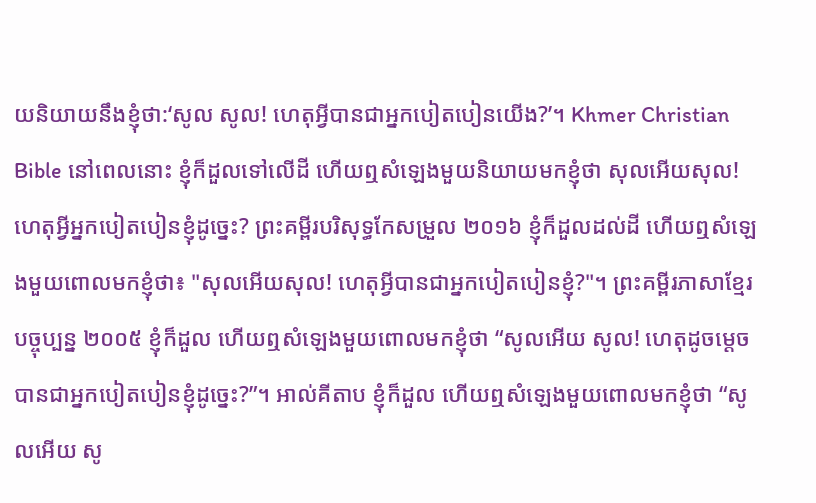យនិយាយនឹងខ្ញុំថា:‘សូល សូល! ហេតុអ្វីបានជាអ្នកបៀតបៀនយើង?’។ Khmer Christian Bible នៅពេលនោះ ខ្ញុំក៏ដួលទៅលើដី ហើយឮសំឡេងមួយនិយាយមកខ្ញុំថា សុលអើយសុល! ហេតុអ្វីអ្នកបៀតបៀនខ្ញុំដូច្នេះ? ព្រះគម្ពីរបរិសុទ្ធកែសម្រួល ២០១៦ ខ្ញុំក៏ដួលដល់ដី ហើយឮសំឡេងមួយពោលមកខ្ញុំថា៖ "សុលអើយសុល! ហេតុអ្វីបានជាអ្នកបៀតបៀនខ្ញុំ?"។ ព្រះគម្ពីរភាសាខ្មែរបច្ចុប្បន្ន ២០០៥ ខ្ញុំក៏ដួល ហើយឮសំឡេងមួយពោលមកខ្ញុំថា “សូលអើយ សូល! ហេតុដូចម្ដេចបានជាអ្នកបៀតបៀនខ្ញុំដូច្នេះ?”។ អាល់គីតាប ខ្ញុំក៏ដួល ហើយឮសំឡេងមួយពោលមកខ្ញុំថា “សូលអើយ សូ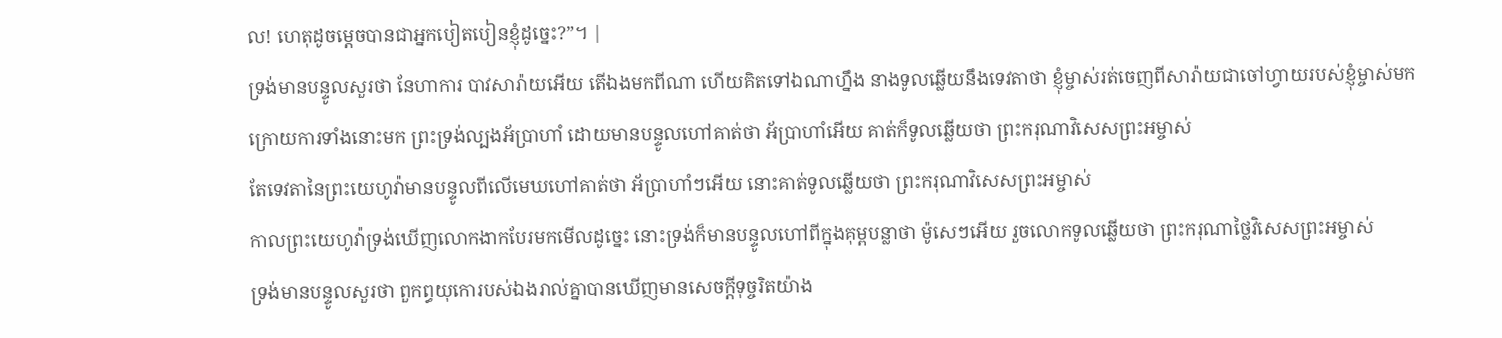ល! ហេតុដូចម្ដេចបានជាអ្នកបៀតបៀនខ្ញុំដូច្នេះ?”។ |
ទ្រង់មានបន្ទូលសួរថា នែហាការ បាវសារ៉ាយអើយ តើឯងមកពីណា ហើយគិតទៅឯណាហ្នឹង នាងទូលឆ្លើយនឹងទេវតាថា ខ្ញុំម្ចាស់រត់ចេញពីសារ៉ាយជាចៅហ្វាយរបស់ខ្ញុំម្ចាស់មក
ក្រោយការទាំងនោះមក ព្រះទ្រង់ល្បងអ័ប្រាហាំ ដោយមានបន្ទូលហៅគាត់ថា អ័ប្រាហាំអើយ គាត់ក៏ទូលឆ្លើយថា ព្រះករុណាវិសេសព្រះអម្ចាស់
តែទេវតានៃព្រះយេហូវ៉ាមានបន្ទូលពីលើមេឃហៅគាត់ថា អ័ប្រាហាំៗអើយ នោះគាត់ទូលឆ្លើយថា ព្រះករុណាវិសេសព្រះអម្ចាស់
កាលព្រះយេហូវ៉ាទ្រង់ឃើញលោកងាកបែរមកមើលដូច្នេះ នោះទ្រង់ក៏មានបន្ទូលហៅពីក្នុងគុម្ពបន្លាថា ម៉ូសេៗអើយ រួចលោកទូលឆ្លើយថា ព្រះករុណាថ្លៃវិសេសព្រះអម្ចាស់
ទ្រង់មានបន្ទូលសួរថា ពួកព្ធយុកោរបស់ឯងរាល់គ្នាបានឃើញមានសេចក្ដីទុច្ចរិតយ៉ាង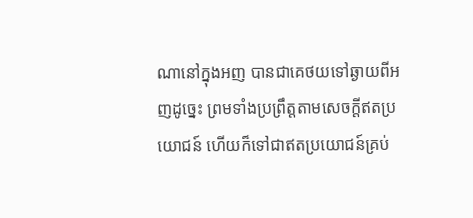ណានៅក្នុងអញ បានជាគេថយទៅឆ្ងាយពីអញដូច្នេះ ព្រមទាំងប្រព្រឹត្តតាមសេចក្ដីឥតប្រយោជន៍ ហើយក៏ទៅជាឥតប្រយោជន៍គ្រប់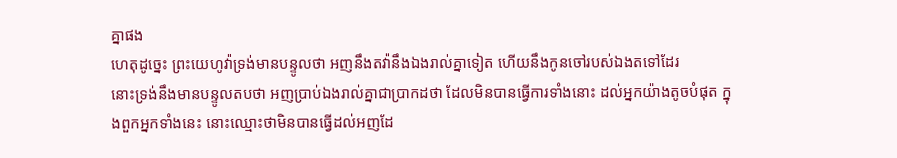គ្នាផង
ហេតុដូច្នេះ ព្រះយេហូវ៉ាទ្រង់មានបន្ទូលថា អញនឹងតវ៉ានឹងឯងរាល់គ្នាទៀត ហើយនឹងកូនចៅរបស់ឯងតទៅដែរ
នោះទ្រង់នឹងមានបន្ទូលតបថា អញប្រាប់ឯងរាល់គ្នាជាប្រាកដថា ដែលមិនបានធ្វើការទាំងនោះ ដល់អ្នកយ៉ាងតូចបំផុត ក្នុងពួកអ្នកទាំងនេះ នោះឈ្មោះថាមិនបានធ្វើដល់អញដែ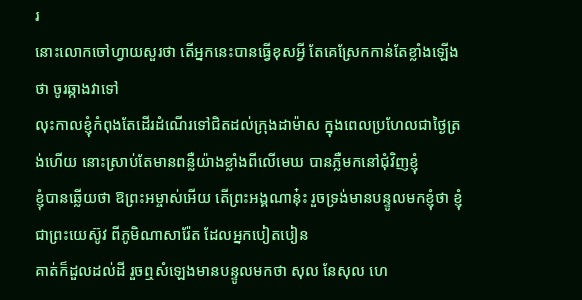រ
នោះលោកចៅហ្វាយសួរថា តើអ្នកនេះបានធ្វើខុសអ្វី តែគេស្រែកកាន់តែខ្លាំងឡើងថា ចូរឆ្កាងវាទៅ
លុះកាលខ្ញុំកំពុងតែដើរដំណើរទៅជិតដល់ក្រុងដាម៉ាស ក្នុងពេលប្រហែលជាថ្ងៃត្រង់ហើយ នោះស្រាប់តែមានពន្លឺយ៉ាងខ្លាំងពីលើមេឃ បានភ្លឺមកនៅជុំវិញខ្ញុំ
ខ្ញុំបានឆ្លើយថា ឱព្រះអម្ចាស់អើយ តើព្រះអង្គណានុ៎ះ រួចទ្រង់មានបន្ទូលមកខ្ញុំថា ខ្ញុំជាព្រះយេស៊ូវ ពីភូមិណាសារ៉ែត ដែលអ្នកបៀតបៀន
គាត់ក៏ដួលដល់ដី រួចឮសំឡេងមានបន្ទូលមកថា សុល នែសុល ហេ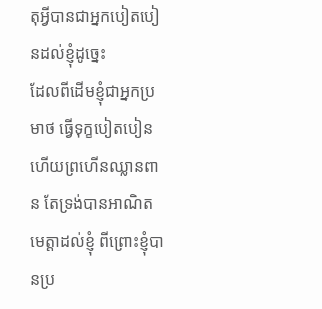តុអ្វីបានជាអ្នកបៀតបៀនដល់ខ្ញុំដូច្នេះ
ដែលពីដើមខ្ញុំជាអ្នកប្រមាថ ធ្វើទុក្ខបៀតបៀន ហើយព្រហើនឈ្លានពាន តែទ្រង់បានអាណិតមេត្តាដល់ខ្ញុំ ពីព្រោះខ្ញុំបានប្រ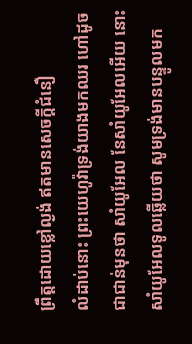ព្រឹត្តដោយខ្លៅល្ងង់ ឥតមានសេចក្ដីជំនឿ
លំដាប់នោះ ព្រះយេហូវ៉ាទ្រង់យាងមកឈរ ហៅដូចជាជាន់មុនថា សាំយូអែល នែសាំយូអែលអើយ នោះសាំយូអែលទូលឆ្លើយថា សូមទ្រង់មានបន្ទូលមក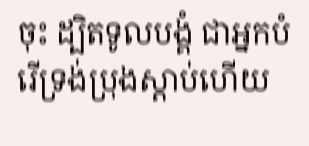ចុះ ដ្បិតទូលបង្គំ ជាអ្នកបំរើទ្រង់ប្រុងស្តាប់ហើយ